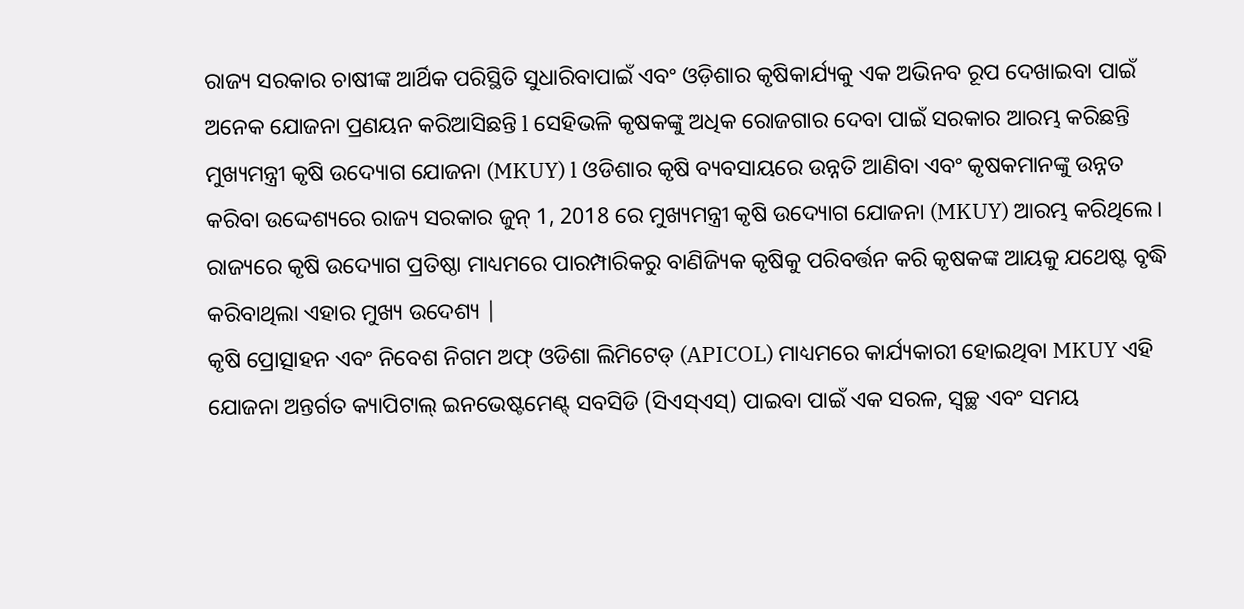ରାଜ୍ୟ ସରକାର ଚାଷୀଙ୍କ ଆର୍ଥିକ ପରିସ୍ଥିତି ସୁଧାରିବାପାଇଁ ଏବଂ ଓଡ଼ିଶାର କୃଷିକାର୍ଯ୍ୟକୁ ଏକ ଅଭିନବ ରୂପ ଦେଖାଇବା ପାଇଁ ଅନେକ ଯୋଜନା ପ୍ରଣୟନ କରିଆସିଛନ୍ତି l ସେହିଭଳି କୃଷକଙ୍କୁ ଅଧିକ ରୋଜଗାର ଦେବା ପାଇଁ ସରକାର ଆରମ୍ଭ କରିଛନ୍ତି ମୁଖ୍ୟମନ୍ତ୍ରୀ କୃଷି ଉଦ୍ୟୋଗ ଯୋଜନା (MKUY) l ଓଡିଶାର କୃଷି ବ୍ୟବସାୟରେ ଉନ୍ନତି ଆଣିବା ଏବଂ କୃଷକମାନଙ୍କୁ ଉନ୍ନତ କରିବା ଉଦ୍ଦେଶ୍ୟରେ ରାଜ୍ୟ ସରକାର ଜୁନ୍ 1, 2018 ରେ ମୁଖ୍ୟମନ୍ତ୍ରୀ କୃଷି ଉଦ୍ୟୋଗ ଯୋଜନା (MKUY) ଆରମ୍ଭ କରିଥିଲେ। ରାଜ୍ୟରେ କୃଷି ଉଦ୍ୟୋଗ ପ୍ରତିଷ୍ଠା ମାଧ୍ୟମରେ ପାରମ୍ପାରିକରୁ ବାଣିଜ୍ୟିକ କୃଷିକୁ ପରିବର୍ତ୍ତନ କରି କୃଷକଙ୍କ ଆୟକୁ ଯଥେଷ୍ଟ ବୃଦ୍ଧି କରିବାଥିଲା ଏହାର ମୁଖ୍ୟ ଉଦେଶ୍ୟ |
କୃଷି ପ୍ରୋତ୍ସାହନ ଏବଂ ନିବେଶ ନିଗମ ଅଫ୍ ଓଡିଶା ଲିମିଟେଡ୍ (APICOL) ମାଧ୍ୟମରେ କାର୍ଯ୍ୟକାରୀ ହୋଇଥିବା MKUY ଏହି ଯୋଜନା ଅନ୍ତର୍ଗତ କ୍ୟାପିଟାଲ୍ ଇନଭେଷ୍ଟମେଣ୍ଟ୍ ସବସିଡି (ସିଏସ୍ଏସ୍) ପାଇବା ପାଇଁ ଏକ ସରଳ, ସ୍ୱଚ୍ଛ ଏବଂ ସମୟ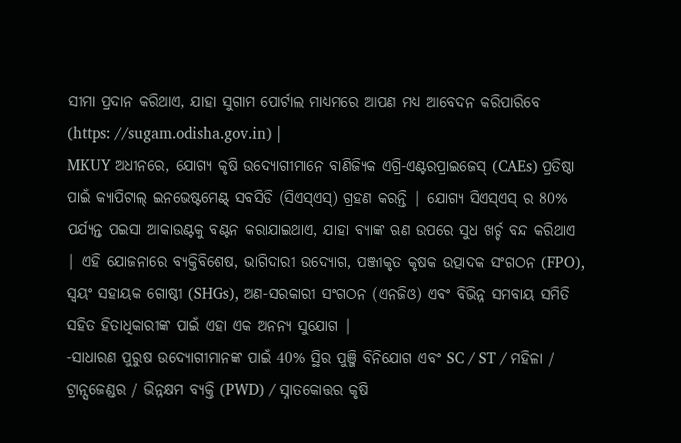ସୀମା ପ୍ରଦାନ କରିଥାଏ, ଯାହା ସୁଗାମ ପୋର୍ଟାଲ ମାଧ୍ୟମରେ ଆପଣ ମଧ୍ୟ ଆବେଦନ କରିପାରିବେ (https: //sugam.odisha.gov.in) |
MKUY ଅଧୀନରେ, ଯୋଗ୍ୟ କୃଷି ଉଦ୍ୟୋଗୀମାନେ ବାଣିଜ୍ୟିକ ଏଗ୍ରି-ଏଣ୍ଟରପ୍ରାଇଜେସ୍ (CAEs) ପ୍ରତିଷ୍ଠା ପାଇଁ କ୍ୟାପିଟାଲ୍ ଇନଭେଷ୍ଟମେଣ୍ଟ୍ ସବସିଡି (ସିଏସ୍ଏସ୍) ଗ୍ରହଣ କରନ୍ତି | ଯୋଗ୍ୟ ସିଏସ୍ଏସ୍ ର 80% ପର୍ଯ୍ୟନ୍ତ ପଇସା ଆକାଉଣ୍ଟକୁ ବଣ୍ଟନ କରାଯାଇଥାଏ, ଯାହା ବ୍ୟାଙ୍କ ଋଣ ଉପରେ ସୁଧ ଖର୍ଚ୍ଚ ବନ୍ଦ କରିଥାଏ | ଏହି ଯୋଜନାରେ ବ୍ୟକ୍ତିବିଶେଷ, ଭାଗିଦାରୀ ଉଦ୍ୟୋଗ, ପଞ୍ଜୀକୃତ କୃଷକ ଉତ୍ପାଦକ ସଂଗଠନ (FPO), ସ୍ୱୟଂ ସହାୟକ ଗୋଷ୍ଠୀ (SHGs), ଅଣ-ସରକାରୀ ସଂଗଠନ (ଏନଜିଓ) ଏବଂ ବିଭିନ୍ନ ସମବାୟ ସମିତି ସହିତ ହିତାଧିକାରୀଙ୍କ ପାଇଁ ଏହା ଏକ ଅନନ୍ୟ ସୁଯୋଗ |
-ସାଧାରଣ ପୁରୁଷ ଉଦ୍ୟୋଗୀମାନଙ୍କ ପାଇଁ 40% ସ୍ଥିର ପୁଞ୍ଜି ବିନିଯୋଗ ଏବଂ SC / ST / ମହିଳା / ଟ୍ରାନ୍ସଜେଣ୍ଡର / ଭିନ୍ନକ୍ଷମ ବ୍ୟକ୍ତି (PWD) / ସ୍ନାତକୋତ୍ତର କୃଷି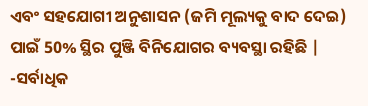ଏବଂ ସହଯୋଗୀ ଅନୁଶାସନ (ଜମି ମୂଲ୍ୟକୁ ବାଦ ଦେଇ) ପାଇଁ 50% ସ୍ଥିର ପୁଞ୍ଜି ବିନିଯୋଗର ବ୍ୟବସ୍ଥା ରହିଛି |
-ସର୍ବାଧିକ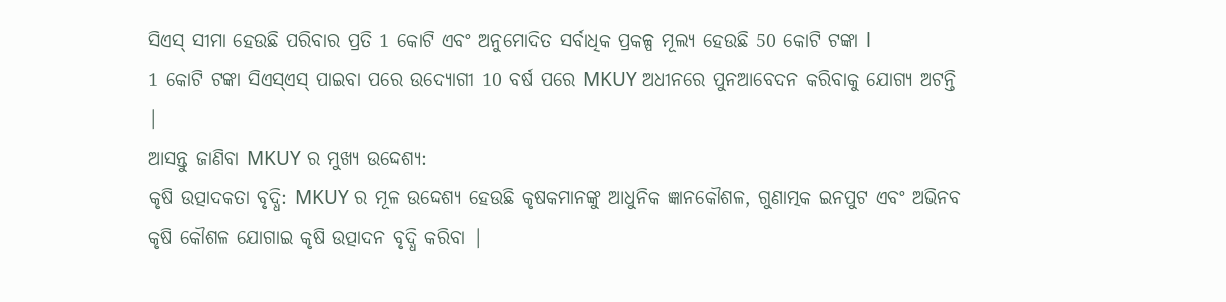ସିଏସ୍ ସୀମା ହେଉଛି ପରିବାର ପ୍ରତି 1 କୋଟି ଏବଂ ଅନୁମୋଦିତ ସର୍ବାଧିକ ପ୍ରକଳ୍ପ ମୂଲ୍ୟ ହେଉଛି 50 କୋଟି ଟଙ୍କା l
1 କୋଟି ଟଙ୍କା ସିଏସ୍ଏସ୍ ପାଇବା ପରେ ଉଦ୍ୟୋଗୀ 10 ବର୍ଷ ପରେ MKUY ଅଧୀନରେ ପୁନଆବେଦନ କରିବାକୁ ଯୋଗ୍ୟ ଅଟନ୍ତି |
ଆସନ୍ତୁ ଜାଣିବା MKUY ର ମୁଖ୍ୟ ଉଦ୍ଦେଶ୍ୟ:
କୃଷି ଉତ୍ପାଦକତା ବୃଦ୍ଧି: MKUY ର ମୂଳ ଉଦ୍ଦେଶ୍ୟ ହେଉଛି କୃଷକମାନଙ୍କୁ ଆଧୁନିକ ଜ୍ଞାନକୌଶଳ, ଗୁଣାତ୍ମକ ଇନପୁଟ ଏବଂ ଅଭିନବ କୃଷି କୌଶଳ ଯୋଗାଇ କୃଷି ଉତ୍ପାଦନ ବୃଦ୍ଧି କରିବା |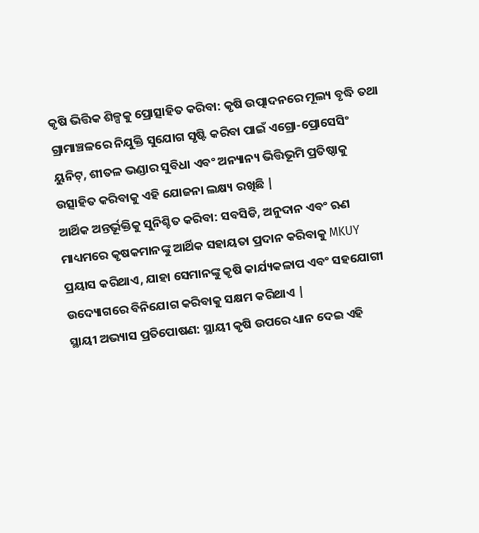କୃଷି ଭିତ୍ତିକ ଶିଳ୍ପକୁ ପ୍ରୋତ୍ସାହିତ କରିବା: କୃଷି ଉତ୍ପାଦନରେ ମୂଲ୍ୟ ବୃଦ୍ଧି ତଥା ଗ୍ରାମାଞ୍ଚଳରେ ନିଯୁକ୍ତି ସୁଯୋଗ ସୃଷ୍ଟି କରିବା ପାଇଁ ଏଗ୍ରୋ-ପ୍ରୋସେସିଂ ୟୁନିଟ୍, ଶୀତଳ ଭଣ୍ଡାର ସୁବିଧା ଏବଂ ଅନ୍ୟାନ୍ୟ ଭିତ୍ତିଭୂମି ପ୍ରତିଷ୍ଠାକୁ ଉତ୍ସାହିତ କରିବାକୁ ଏହି ଯୋଜନା ଲକ୍ଷ୍ୟ ରଖିଛି |
ଆର୍ଥିକ ଅନ୍ତର୍ଭୂକ୍ତିକୁ ସୁନିଶ୍ଚିତ କରିବା: ସବସିଡି, ଅନୁଦାନ ଏବଂ ଋଣ ମାଧ୍ୟମରେ କୃଷକମାନଙ୍କୁ ଆର୍ଥିକ ସହାୟତା ପ୍ରଦାନ କରିବାକୁ MKUY ପ୍ରୟାସ କରିଥାଏ, ଯାହା ସେମାନଙ୍କୁ କୃଷି କାର୍ଯ୍ୟକଳାପ ଏବଂ ସହଯୋଗୀ ଉଦ୍ୟୋଗରେ ବିନିଯୋଗ କରିବାକୁ ସକ୍ଷମ କରିଥାଏ |
ସ୍ଥାୟୀ ଅଭ୍ୟାସ ପ୍ରତିପୋଷଣ: ସ୍ଥାୟୀ କୃଷି ଉପରେ ଧ୍ୟାନ ଦେଇ ଏହି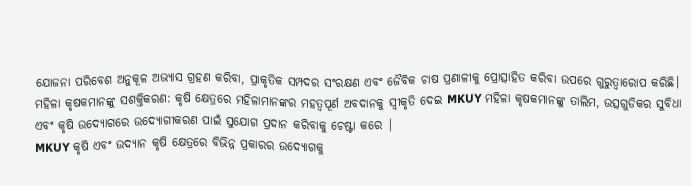ଯୋଜନା ପରିବେଶ ଅନୁକୂଳ ଅଭ୍ୟାସ ଗ୍ରହଣ କରିବା, ପ୍ରାକୃତିକ ସମ୍ପଦର ସଂରକ୍ଷଣ ଏବଂ ଜୈବିକ ଚାଷ ପ୍ରଣାଳୀକୁ ପ୍ରୋତ୍ସାହିତ କରିବା ଉପରେ ଗୁରୁତ୍ୱାରୋପ କରିଛି।
ମହିଳା କୃଷକମାନଙ୍କୁ ସଶକ୍ତିକରଣ: କୃଷି କ୍ଷେତ୍ରରେ ମହିଳାମାନଙ୍କର ମହତ୍ୱପୂର୍ଣ ଅବଦାନକୁ ସ୍ୱୀକୃତି ଦେଇ MKUY ମହିଳା କୃଷକମାନଙ୍କୁ ତାଲିମ, ଉତ୍ସଗୁଡିକର ସୁବିଧା ଏବଂ କୃଷି ଉଦ୍ୟୋଗରେ ଉଦ୍ୟୋଗୀକରଣ ପାଇଁ ସୁଯୋଗ ପ୍ରଦାନ କରିବାକୁ ଚେଷ୍ଟା କରେ |
MKUY କୃଷି ଏବଂ ଉଦ୍ୟାନ କୃଷି କ୍ଷେତ୍ରରେ ବିଭିନ୍ନ ପ୍ରକାରର ଉଦ୍ୟୋଗକୁ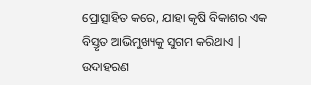ପ୍ରୋତ୍ସାହିତ କରେ, ଯାହା କୃଷି ବିକାଶର ଏକ ବିସ୍ତୃତ ଆଭିମୁଖ୍ୟକୁ ସୁଗମ କରିଥାଏ | ଉଦାହରଣ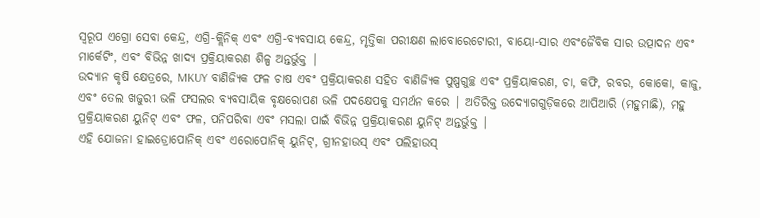ସ୍ୱରୂପ ଏଗ୍ରୋ ସେବା କେନ୍ଦ୍ର, ଏଗ୍ରି-କ୍ଲିନିକ୍ ଏବଂ ଏଗ୍ରି-ବ୍ୟବସାୟ କେନ୍ଦ୍ର, ମୃତ୍ତିକା ପରୀକ୍ଷଣ ଲାବୋରେଟୋରୀ, ବାୟୋ-ସାର ଏବଂଜୈବିକ ସାର ଉତ୍ପାଦନ ଏବଂ ମାର୍କେଟିଂ, ଏବଂ ବିଭିନ୍ନ ଖାଦ୍ୟ ପ୍ରକ୍ରିୟାକରଣ ଶିଳ୍ପ ଅନ୍ତର୍ଭୁକ୍ତ |
ଉଦ୍ୟାନ କୃଷି କ୍ଷେତ୍ରରେ, MKUY ବାଣିଜ୍ୟିକ ଫଳ ଚାଷ ଏବଂ ପ୍ରକ୍ରିୟାକରଣ ସହିତ ବାଣିଜ୍ୟିକ ପୁଷ୍ପଗୁଚ୍ଛ ଏବଂ ପ୍ରକ୍ରିୟାକରଣ, ଚା, କଫି, ରବର, କୋକୋ, କାଜୁ, ଏବଂ ତେଲ ଖଜୁରୀ ଭଳି ଫସଲର ବ୍ୟବସାୟିକ ବୃକ୍ଷରୋପଣ ଭଳି ପଦକ୍ଷେପକୁ ସମର୍ଥନ କରେ | ଅତିରିକ୍ତ ଉଦ୍ୟୋଗଗୁଡ଼ିକରେ ଆପିଆରି (ମହୁମାଛି), ମହୁ ପ୍ରକ୍ରିୟାକରଣ ୟୁନିଟ୍ ଏବଂ ଫଳ, ପନିପରିବା ଏବଂ ମସଲା ପାଇଁ ବିଭିନ୍ନ ପ୍ରକ୍ରିୟାକରଣ ୟୁନିଟ୍ ଅନ୍ତର୍ଭୁକ୍ତ |
ଏହି ଯୋଜନା ହାଇଡ୍ରୋପୋନିକ୍ ଏବଂ ଏରୋପୋନିକ୍ ୟୁନିଟ୍, ଗ୍ରୀନହାଉସ୍ ଏବଂ ପଲିହାଉସ୍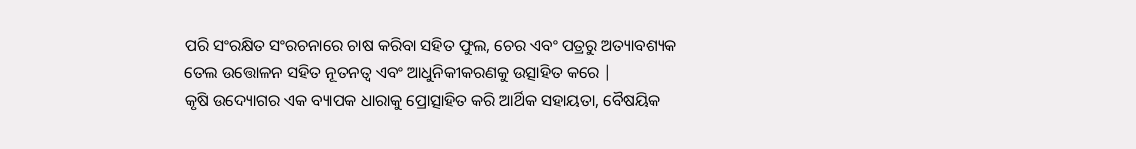ପରି ସଂରକ୍ଷିତ ସଂରଚନାରେ ଚାଷ କରିବା ସହିତ ଫୁଲ, ଚେର ଏବଂ ପତ୍ରରୁ ଅତ୍ୟାବଶ୍ୟକ ତେଲ ଉତ୍ତୋଳନ ସହିତ ନୂତନତ୍ୱ ଏବଂ ଆଧୁନିକୀକରଣକୁ ଉତ୍ସାହିତ କରେ |
କୃଷି ଉଦ୍ୟୋଗର ଏକ ବ୍ୟାପକ ଧାରାକୁ ପ୍ରୋତ୍ସାହିତ କରି ଆର୍ଥିକ ସହାୟତା, ବୈଷୟିକ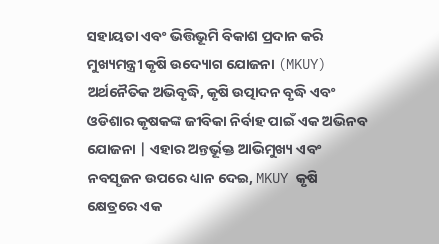ସହାୟତା ଏବଂ ଭିତ୍ତିଭୂମି ବିକାଶ ପ୍ରଦାନ କରି ମୁଖ୍ୟମନ୍ତ୍ରୀ କୃଷି ଉଦ୍ୟୋଗ ଯୋଜନା (MKUY) ଅର୍ଥନୈତିକ ଅଭିବୃଦ୍ଧି, କୃଷି ଉତ୍ପାଦନ ବୃଦ୍ଧି ଏବଂ ଓଡିଶାର କୃଷକଙ୍କ ଜୀବିକା ନିର୍ବାହ ପାଇଁ ଏକ ଅଭିନବ ଯୋଜନା | ଏହାର ଅନ୍ତର୍ଭୂକ୍ତ ଆଭିମୁଖ୍ୟ ଏବଂ ନବସୃଜନ ଉପରେ ଧ୍ୟାନ ଦେଇ, MKUY କୃଷି କ୍ଷେତ୍ରରେ ଏକ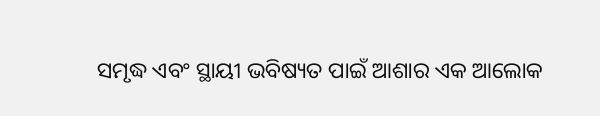ସମୃଦ୍ଧ ଏବଂ ସ୍ଥାୟୀ ଭବିଷ୍ୟତ ପାଇଁ ଆଶାର ଏକ ଆଲୋକ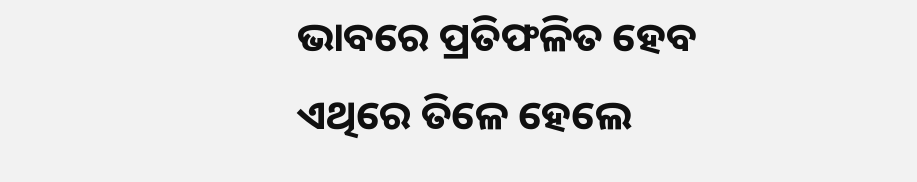ଭାବରେ ପ୍ରତିଫଳିତ ହେବ ଏଥିରେ ତିଳେ ହେଲେ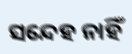ସନ୍ଦେହ ନାହିଁ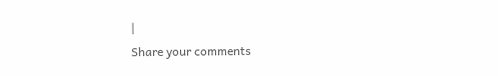|
Share your comments